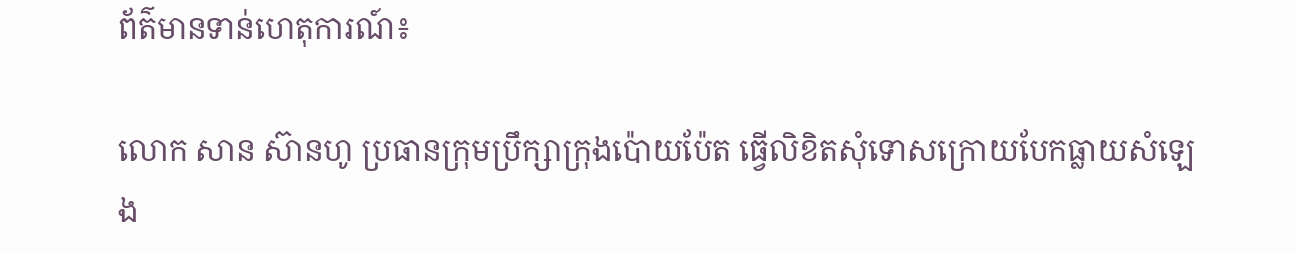ព័ត៌មានទាន់ហេតុការណ៍៖

លោក សាន ស៊ានហូ ប្រធានក្រុមប្រឹក្សាក្រុងប៉ោយប៉ែត ធ្វើលិខិតសុំទោសក្រោយបែកធ្លាយសំឡេង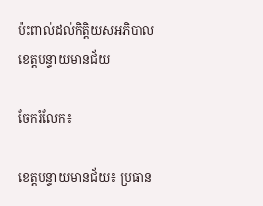ប៉ះពាល់ដល់កិត្តិយសអភិបាលខេត្តបន្ទាយមានជ័យ

ចែករំលែក៖

ខេត្តបន្ទាយមានជ័យ៖ ប្រធាន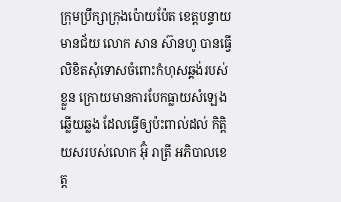ក្រុមប្រឹក្សាក្រុងប៉ោយប៉ែត ខេត្តបន្ទាយមានជ័យ លោក សាន ស៊ានហូ បានធ្វើលិខិតសុំទោសចំពោះកំហុសឆ្គង់របស់ខ្លួន ក្រោយមានការបែកធ្លាយសំឡេងឆ្លើយឆ្លង ដែលធ្វើឲ្យប៉ះពាល់ដល់ កិត្តិយសរបស់លោក អ៊ុំ រាត្រី អភិបាលខេត្ត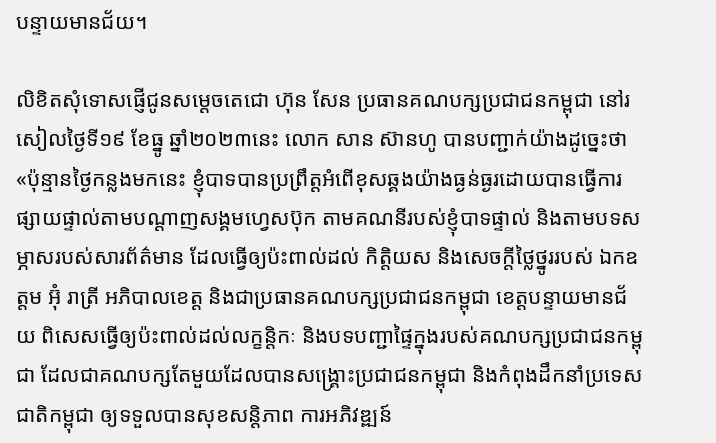បន្ទាយមានជ័យ។

លិខិតសុំទោសផ្ញើជូនសម្ដេចតេជោ ហ៊ុន សែន ប្រធានគណបក្សប្រជាជនកម្ពុជា នៅរសៀលថ្ងៃទី១៩ ខែធ្នូ ឆ្នាំ២០២៣នេះ លោក សាន ស៊ានហូ បានបញ្ជាក់យ៉ាងដូច្នេះថា «ប៉ុន្មានថ្ងៃកន្លងមកនេះ ខ្ញុំបាទបានប្រព្រឹត្តអំពើខុសឆ្គងយ៉ាងធ្ងន់ធ្ងរដោយបានធ្វើការផ្សាយផ្ទាល់តាមបណ្តាញសង្គមហ្វេសប៊ុក តាមគណនីរបស់ខ្ញុំបាទផ្ទាល់ និងតាមបទសម្ភាសរបស់សារព័ត៌មាន ដែលធ្វើឲ្យប៉ះពាល់ដល់ កិត្តិយស និងសេចក្តីថ្លៃថ្នូររបស់ ឯកឧត្តម អ៊ុំ រាត្រី អភិបាលខេត្ត និងជាប្រធានគណបក្សប្រជាជនកម្ពុជា ខេត្តបន្ទាយមានជ័យ ពិសេសធ្វើឲ្យប៉ះពាល់ដល់លក្ខន្តិកៈ និងបទបញ្ជាផ្ទៃក្នុងរបស់គណបក្សប្រជាជនកម្ពុជា ដែលជាគណបក្សតែមួយដែលបានសង្គ្រោះប្រជាជនកម្ពុជា និងកំពុងដឹកនាំប្រទេសជាតិកម្ពុជា ឲ្យទទួលបានសុខសន្តិភាព ការអភិវឌ្ឍន៍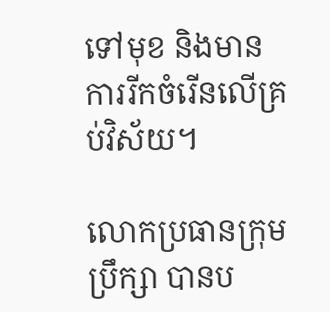ទៅមុខ និងមាន ការរីកចំរើនលើគ្រប់វិស័យ។

លោកប្រធានក្រុមប្រឹក្សា បានប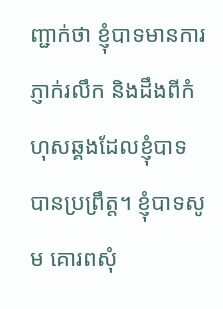ញ្ជាក់ថា ខ្ញុំបាទមានការភ្ញាក់រលឹក និងដឹងពីកំហុសឆ្គងដែលខ្ញុំបាទបានប្រព្រឹត្ត។ ខ្ញុំបាទសូម គោរពសុំ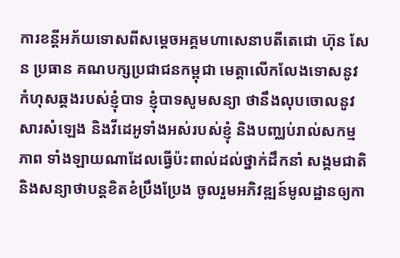ការខន្តីអភ័យទោសពីសម្តេចអគ្គមហាសេនាបតីតេជោ ហ៊ុន សែន ប្រធាន គណបក្សប្រជាជនកម្ពុជា មេត្តាលើកលែងទោសនូវ កំហុសឆ្គងរបស់ខ្ញុំបាទ ខ្ញុំបាទសូមសន្យា ថានឹងលុបចោលនូវសារសំឡេង និងវីដេអូទាំងអស់របស់ខ្ញុំ និងបញ្ឈប់រាល់សកម្មភាព ទាំងឡាយណាដែលធ្វើប៉ះពាល់ដល់ថ្នាក់ដឹកនាំ សង្គមជាតិ និងសន្យាថាបន្តខិតខំប្រឹងប្រែង ចូលរួមអភិវឌ្ឍន៍មូលដ្ឋានឲ្យកា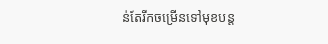ន់តែរីកចម្រើនទៅមុខបន្ត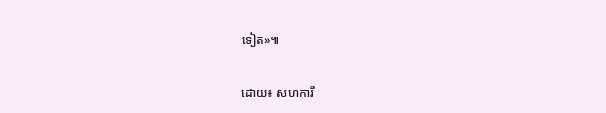ទៀត»៕

ដោយ៖ សហការី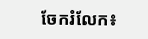ចែករំលែក៖